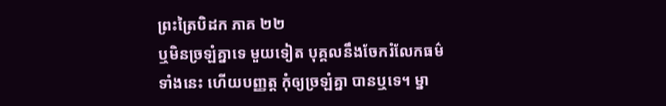ព្រះត្រៃបិដក ភាគ ២២
ឬមិនច្រឡំគ្នាទេ មួយទៀត បុគ្គលនឹងចែករំលែកធម៌ទាំងនេះ ហើយបញ្ញត្ត កុំឲ្យច្រឡំគ្នា បានឬទេ។ ម្នា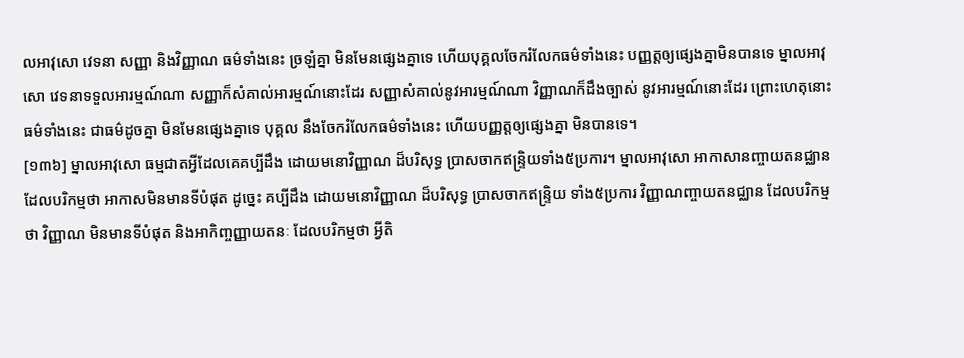លអាវុសោ វេទនា សញ្ញា និងវិញ្ញាណ ធម៌ទាំងនេះ ច្រឡំគ្នា មិនមែនផ្សេងគ្នាទេ ហើយបុគ្គលចែករំលែកធម៌ទាំងនេះ បញ្ញត្តឲ្យផ្សេងគ្នាមិនបានទេ ម្នាលអាវុសោ វេទនាទទួលអារម្មណ៍ណា សញ្ញាក៏សំគាល់អារម្មណ៍នោះដែរ សញ្ញាសំគាល់នូវអារម្មណ៍ណា វិញ្ញាណក៏ដឹងច្បាស់ នូវអារម្មណ៍នោះដែរ ព្រោះហេតុនោះ ធម៌ទាំងនេះ ជាធម៌ដូចគ្នា មិនមែនផ្សេងគ្នាទេ បុគ្គល នឹងចែករំលែកធម៌ទាំងនេះ ហើយបញ្ញត្តឲ្យផ្សេងគ្នា មិនបានទេ។
[១៣៦] ម្នាលអាវុសោ ធម្មជាតអ្វីដែលគេគប្បីដឹង ដោយមនោវិញ្ញាណ ដ៏បរិសុទ្ធ ប្រាសចាកឥន្ទ្រិយទាំង៥ប្រការ។ ម្នាលអាវុសោ អាកាសានញ្ចាយតនជ្ឈាន ដែលបរិកម្មថា អាកាសមិនមានទីបំផុត ដូច្នេះ គប្បីដឹង ដោយមនោវិញ្ញាណ ដ៏បរិសុទ្ធ ប្រាសចាកឥន្ទ្រិយ ទាំង៥ប្រការ វិញ្ញាណញ្ចាយតនជ្ឈាន ដែលបរិកម្មថា វិញ្ញាណ មិនមានទីបំផុត និងអាកិញ្ចញ្ញាយតនៈ ដែលបរិកម្មថា អ្វីតិ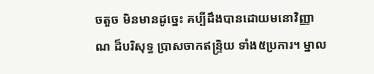ចតួច មិនមានដូច្នេះ គប្បីដឹងបានដោយមនោវិញ្ញាណ ដ៏បរិសុទ្ធ ប្រាសចាកឥន្ទ្រិយ ទាំង៥ប្រការ។ ម្នាល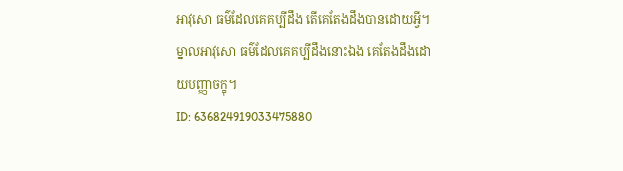អាវុសោ ធម៌ដែលគេគប្បីដឹង តើគេតែងដឹងបានដោយអ្វី។ ម្នាលអាវុសោ ធម៌ដែលគេគប្បីដឹងនោះឯង គេតែងដឹងដោយបញ្ញាចក្ខុ។
ID: 636824919033475880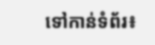ទៅកាន់ទំព័រ៖